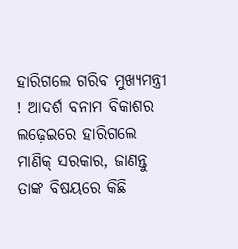ହାରିଗଲେ ଗରିବ ମୁଖ୍ୟମନ୍ତ୍ରୀ ! ଆଦର୍ଶ ବନାମ ବିକାଶର ଲଢ଼େଇରେ ହାରିଗଲେ ମାଣିକ୍ ସରକାର, ଜାଣନ୍ତୁ ତାଙ୍କ ବିଷୟରେ କିଛି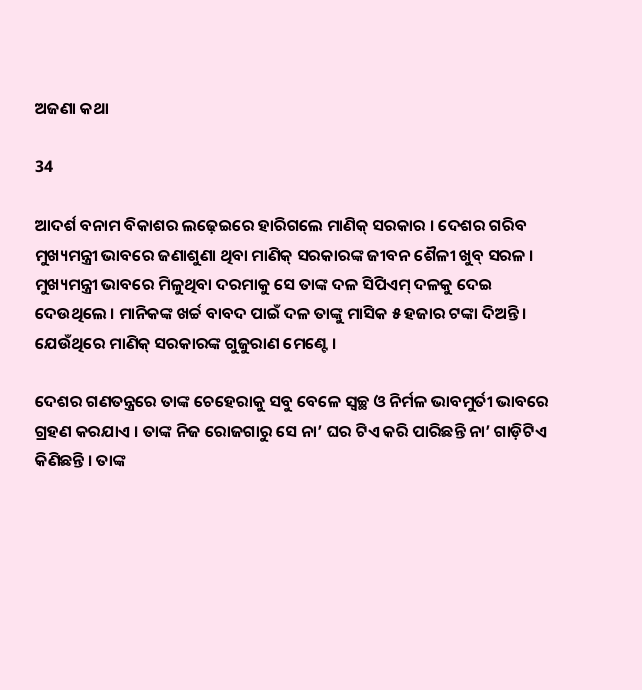ଅଜଣା କଥା

34

ଆଦର୍ଶ ବନାମ ବିକାଶର ଲଢ଼େଇରେ ହାରିଗଲେ ମାଣିକ୍ ସରକାର । ଦେଶର ଗରିବ ମୁଖ୍ୟମନ୍ତ୍ରୀ ଭାବରେ ଜଣାଶୁଣା ଥିବା ମାଣିକ୍ ସରକାରଙ୍କ ଜୀବନ ଶୈଳୀ ଖୁବ୍ ସରଳ । ମୁଖ୍ୟମନ୍ତ୍ରୀ ଭାବରେ ମିଳୁଥିବା ଦରମାକୁ ସେ ତାଙ୍କ ଦଳ ସିପିଏମ୍ ଦଳକୁ ଦେଇ ଦେଉଥିଲେ । ମାନିକଙ୍କ ଖର୍ଚ୍ଚ ବାବଦ ପାଇଁ ଦଳ ତାଙ୍କୁ ମାସିକ ୫ ହଜାର ଟଙ୍କା ଦିଅନ୍ତି । ଯେଉଁଥିରେ ମାଣିକ୍ ସରକାରଙ୍କ ଗୁଜୁରାଣ ମେଣ୍ଟେ ।

ଦେଶର ଗଣତନ୍ତ୍ରରେ ତାଙ୍କ ଚେହେରାକୁ ସବୁ ବେଳେ ସ୍ୱଚ୍ଛ ଓ ନିର୍ମଳ ଭାବମୁର୍ତୀ ଭାବରେ ଗ୍ରହଣ କରଯାଏ । ତାଙ୍କ ନିଜ ରୋଜଗାରୁ ସେ ନା’ ଘର ଟିଏ କରି ପାରିଛନ୍ତି ନା’ ଗାଡ଼ିଟିଏ କିଣିଛନ୍ତି । ତାଙ୍କ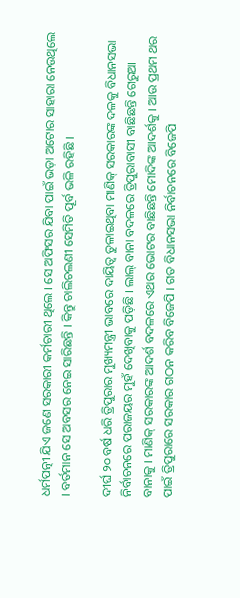ଧର୍ମପତ୍ନୀ ଯିଏ ଜଣେ ସରକାରୀ କର୍ମଚାରୀ ଥିଲେ । ସେ ଅଫିସର ଯିବା ପାଇଁ ଭଡ଼ା ଅଟୋର ସାହାରା ନେଉଥିଲେ । ବର୍ତମାନ ସେ ଅବସର ନେଇ ସାରିଛନ୍ତି । କିନ୍ତୁ ଚାଲିଚଲଣୀ ସେମିତି ପୂର୍ବ ଭଳି ରହିଛି ।

ଦୀର୍ଘ ୨୦ ବର୍ଷ ଧରି ତ୍ରିପୁରାର ମୁଖ୍ୟମନ୍ତ୍ରୀ ଭାବରେ ଦାୟିତ୍ୱ ତୁଳାଇଥିବା ମାଣିକ୍ ସରକାରଙ୍କ ଦଳକୁ ବିଧାନସଭା ନିର୍ବାଚନରେ ପରାଜୟର ମୁହଁ ଦେଖିବାକୁ ପଡ଼ିଛି । ଲାଲ୍ ବାନା ବଦଳରେ ତ୍ରିପୁରାବାସୀ ବାଛିଛନ୍ତି ଗେରୁଆ ବାନାକୁ । ମାଣିକ୍ ସରକାରଙ୍କ ଆଦର୍ଶ ବଦଳରେ ଏଥର ଭୋଟର ବାଛିଛନ୍ତି ମୋଦିଙ୍କ ଆଦର୍ଶକୁ । ଆଉ ପ୍ରଥମ ଥର ପାଇଁ ତ୍ରିପୁରାରେ ସରକାର ଗଠନ କରିବ ବିଜେପି । ଗତ ବିଧାନସଭା ନିର୍ବାଚନରେ ବିଜେପି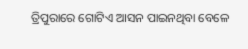ତ୍ରିପୁରାରେ ଗୋଟିଏ ଆସନ ପାଇନଥିବା ବେଳେ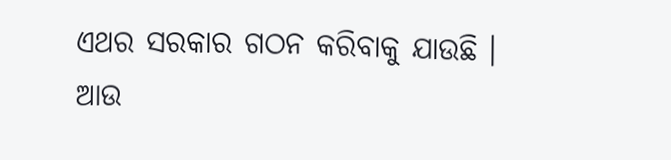ଏଥର ସରକାର ଗଠନ କରିବାକୁ ଯାଉଛି । ଆଉ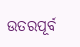ଉତରପୂର୍ବ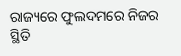ରାଜ୍ୟରେ ଫୁଲଦମରେ ନିଜର ସ୍ଥିତି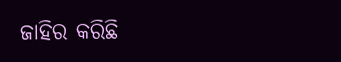ଜାହିର କରିଛି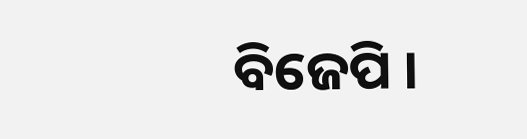ବିଜେପି ।